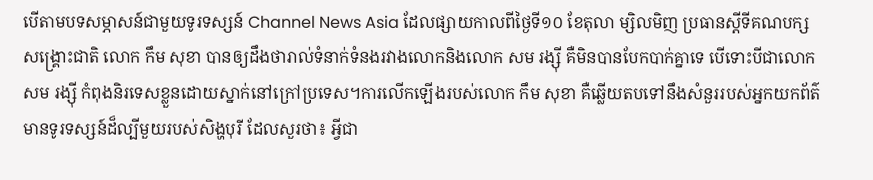បើតាមបទសម្ភាសន៍ជាមួយទូរទស្សន៍ Channel News Asia ដែលផ្សាយកាលពីថ្ងៃទី១០ ខែតុលា ម្សិលមិញ ប្រធានស្តីទីគណបក្សសង្គ្រោះជាតិ លោក កឹម សុខា បានឲ្យដឹងថារាល់ទំនាក់ទំនងរវាងលោកនិងលោក សម រង្ស៊ី គឺមិនបានបែកបាក់គ្នាទេ បើទោះបីជាលោក សម រង្ស៊ី កំពុងនិរទេសខ្លួនដោយស្នាក់នៅក្រៅប្រទេស។ការលើកឡើងរបស់លោក កឹម សុខា គឺឆ្លើយតបទៅនឹងសំនួររបស់អ្នកយកព័ត៌មានទូរទស្សន៍ដ៏ល្បីមួយរបស់សិង្ហបុរី ដែលសួរថា៖ អ្វីជា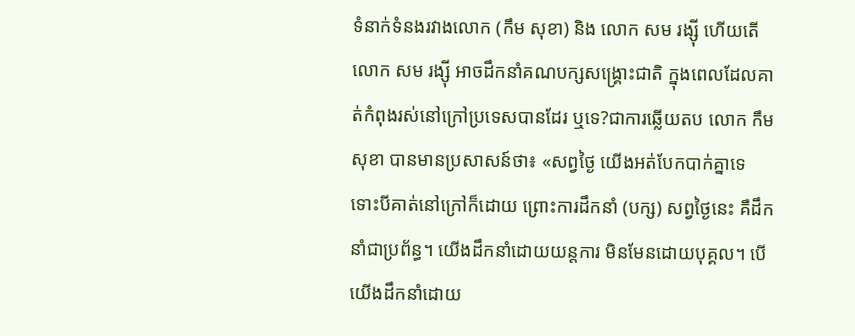ទំនាក់ទំនងរវាងលោក (កឹម សុខា) និង លោក សម រង្ស៊ី ហើយតើលោក សម រង្ស៊ី អាចដឹកនាំគណបក្សសង្គ្រោះជាតិ ក្នុងពេលដែលគាត់កំពុងរស់នៅក្រៅប្រទេសបានដែរ ឬទេ?ជាការឆ្លើយតប លោក កឹម សុខា បានមានប្រសាសន៍ថា៖ «សព្វថ្ងៃ យើងអត់បែកបាក់គ្នាទេ ទោះបីគាត់នៅក្រៅក៏ដោយ ព្រោះការដឹកនាំ (បក្ស) សព្វថ្ងៃនេះ គឺដឹកនាំជាប្រព័ន្ធ។ យើងដឹកនាំដោយយន្តការ មិនមែនដោយបុគ្គល។ បើយើងដឹកនាំដោយ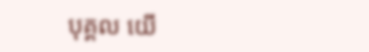បុគ្គល យើ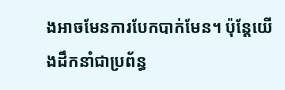ងអាចមែនការបែកបាក់មែន។ ប៉ុន្តែយើងដឹកនាំជាប្រព័ន្ធ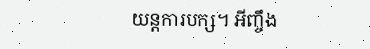យន្តការបក្ស។ អីញ្ចឹង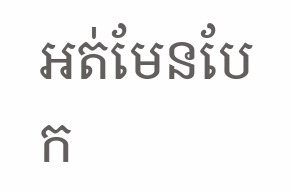អត់មែនបែក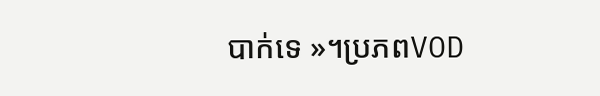បាក់ទេ »។ប្រភពVOD